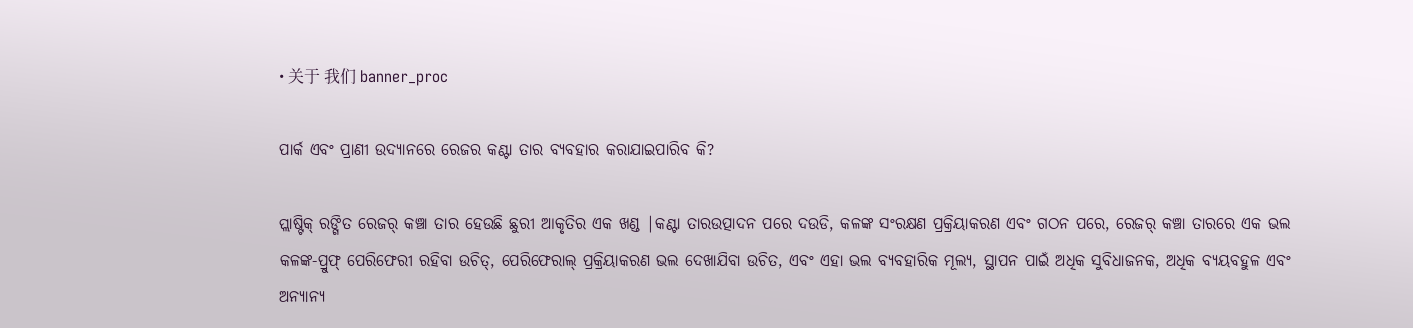• 关于 我们 banner_proc

ପାର୍କ ଏବଂ ପ୍ରାଣୀ ଉଦ୍ୟାନରେ ରେଜର କଣ୍ଟା ତାର ବ୍ୟବହାର କରାଯାଇପାରିବ କି?

ପ୍ଲାଷ୍ଟିକ୍ ରଙ୍ଗିତ ରେଜର୍ କଞ୍ଚା ତାର ହେଉଛି ଛୁରୀ ଆକୃତିର ଏକ ଖଣ୍ଡ |କଣ୍ଟା ତାରଉତ୍ପାଦନ ପରେ ଦଉଡି, କଳଙ୍କ ସଂରକ୍ଷଣ ପ୍ରକ୍ରିୟାକରଣ ଏବଂ ଗଠନ ପରେ, ରେଜର୍ କଞ୍ଚା ତାରରେ ଏକ ଭଲ କଳଙ୍କ-ପ୍ରୁଫ୍ ପେରିଫେରୀ ରହିବା ଉଚିତ୍, ପେରିଫେରାଲ୍ ପ୍ରକ୍ରିୟାକରଣ ଭଲ ଦେଖାଯିବା ଉଚିତ, ଏବଂ ଏହା ଭଲ ବ୍ୟବହାରିକ ମୂଲ୍ୟ, ସ୍ଥାପନ ପାଇଁ ଅଧିକ ସୁବିଧାଜନକ, ଅଧିକ ବ୍ୟୟବହୁଳ ଏବଂ ଅନ୍ୟାନ୍ୟ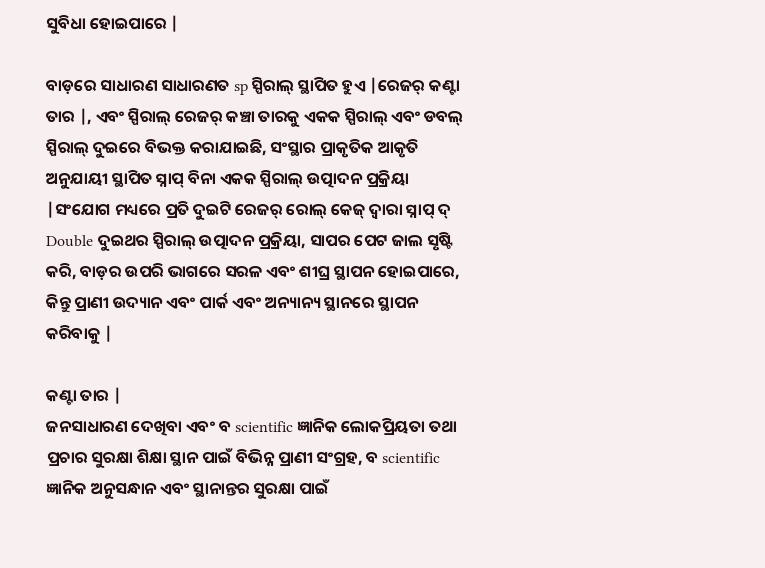ସୁବିଧା ହୋଇପାରେ |

ବାଡ଼ରେ ସାଧାରଣ ସାଧାରଣତ sp ସ୍ପିରାଲ୍ ସ୍ଥାପିତ ହୁଏ |ରେଜର୍ କଣ୍ଟା ତାର |, ଏବଂ ସ୍ପିରାଲ୍ ରେଜର୍ କଞ୍ଚା ତାରକୁ ଏକକ ସ୍ପିରାଲ୍ ଏବଂ ଡବଲ୍ ସ୍ପିରାଲ୍ ଦୁଇରେ ବିଭକ୍ତ କରାଯାଇଛି, ସଂସ୍ଥାର ପ୍ରାକୃତିକ ଆକୃତି ଅନୁଯାୟୀ ସ୍ଥାପିତ ସ୍ନାପ୍ ବିନା ଏକକ ସ୍ପିରାଲ୍ ଉତ୍ପାଦନ ପ୍ରକ୍ରିୟା |ସଂଯୋଗ ମଧ୍ୟରେ ପ୍ରତି ଦୁଇଟି ରେଜର୍ ରୋଲ୍ କେଜ୍ ଦ୍ୱାରା ସ୍ନାପ୍ ଦ୍ Double ଦୁଇଥର ସ୍ପିରାଲ୍ ଉତ୍ପାଦନ ପ୍ରକ୍ରିୟା, ସାପର ପେଟ ଜାଲ ସୃଷ୍ଟି କରି, ବାଡ଼ର ଉପରି ଭାଗରେ ସରଳ ଏବଂ ଶୀଘ୍ର ସ୍ଥାପନ ହୋଇପାରେ, କିନ୍ତୁ ପ୍ରାଣୀ ଉଦ୍ୟାନ ଏବଂ ପାର୍କ ଏବଂ ଅନ୍ୟାନ୍ୟ ସ୍ଥାନରେ ସ୍ଥାପନ କରିବାକୁ |

କଣ୍ଟା ତାର |
ଜନସାଧାରଣ ଦେଖିବା ଏବଂ ବ scientific ଜ୍ଞାନିକ ଲୋକପ୍ରିୟତା ତଥା ପ୍ରଚାର ସୁରକ୍ଷା ଶିକ୍ଷା ସ୍ଥାନ ପାଇଁ ବିଭିନ୍ନ ପ୍ରାଣୀ ସଂଗ୍ରହ, ବ scientific ଜ୍ଞାନିକ ଅନୁସନ୍ଧାନ ଏବଂ ସ୍ଥାନାନ୍ତର ସୁରକ୍ଷା ପାଇଁ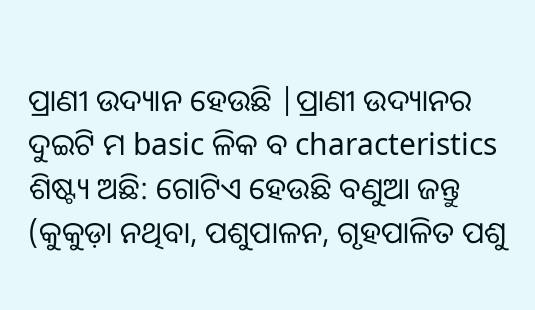ପ୍ରାଣୀ ଉଦ୍ୟାନ ହେଉଛି |ପ୍ରାଣୀ ଉଦ୍ୟାନର ଦୁଇଟି ମ basic ଳିକ ବ characteristics ଶିଷ୍ଟ୍ୟ ଅଛି: ଗୋଟିଏ ହେଉଛି ବଣୁଆ ଜନ୍ତୁ (କୁକୁଡ଼ା ନଥିବା, ପଶୁପାଳନ, ଗୃହପାଳିତ ପଶୁ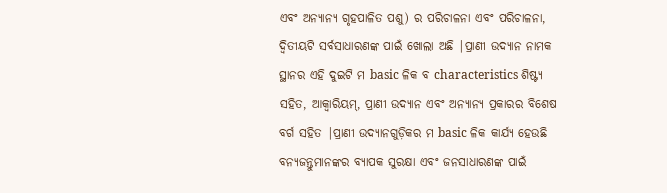ଏବଂ ଅନ୍ୟାନ୍ୟ ଗୃହପାଳିତ ପଶୁ) ର ପରିଚାଳନା ଏବଂ ପରିଚାଳନା, ଦ୍ୱିତୀୟଟି ସର୍ବସାଧାରଣଙ୍କ ପାଇଁ ଖୋଲା ଅଛି |ପ୍ରାଣୀ ଉଦ୍ୟାନ ନାମକ ସ୍ଥାନର ଏହି ଦୁଇଟି ମ basic ଳିକ ବ characteristics ଶିଷ୍ଟ୍ୟ ସହିତ, ଆକ୍ୱାରିୟମ୍, ପ୍ରାଣୀ ଉଦ୍ୟାନ ଏବଂ ଅନ୍ୟାନ୍ୟ ପ୍ରକାରର ବିଶେଷ ବର୍ଗ ସହିତ |ପ୍ରାଣୀ ଉଦ୍ୟାନଗୁଡ଼ିକର ମ basic ଳିକ କାର୍ଯ୍ୟ ହେଉଛି ବନ୍ୟଜନ୍ତୁମାନଙ୍କର ବ୍ୟାପକ ସୁରକ୍ଷା ଏବଂ ଜନସାଧାରଣଙ୍କ ପାଇଁ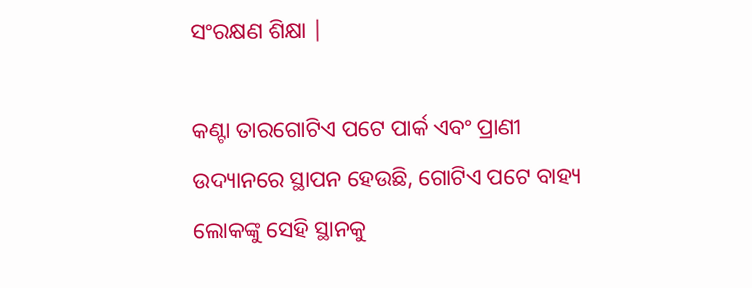ସଂରକ୍ଷଣ ଶିକ୍ଷା |

କଣ୍ଟା ତାରଗୋଟିଏ ପଟେ ପାର୍କ ଏବଂ ପ୍ରାଣୀ ଉଦ୍ୟାନରେ ସ୍ଥାପନ ହେଉଛି, ଗୋଟିଏ ପଟେ ବାହ୍ୟ ଲୋକଙ୍କୁ ସେହି ସ୍ଥାନକୁ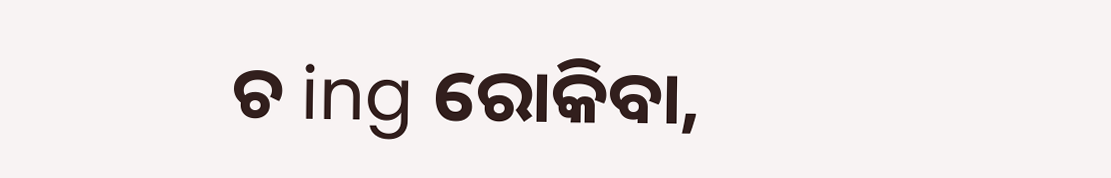ଚ ing ରୋକିବା,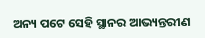ଅନ୍ୟ ପଟେ ସେହି ସ୍ଥାନର ଆଭ୍ୟନ୍ତରୀଣ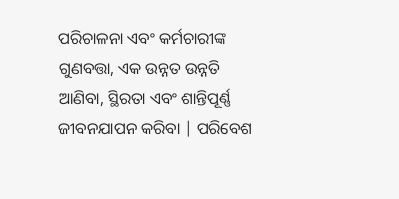ପରିଚାଳନା ଏବଂ କର୍ମଚାରୀଙ୍କ ଗୁଣବତ୍ତା, ଏକ ଉନ୍ନତ ଉନ୍ନତି ଆଣିବା, ସ୍ଥିରତା ଏବଂ ଶାନ୍ତିପୂର୍ଣ୍ଣ ଜୀବନଯାପନ କରିବା | ପରିବେଶ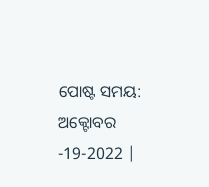ପୋଷ୍ଟ ସମୟ: ଅକ୍ଟୋବର -19-2022 |